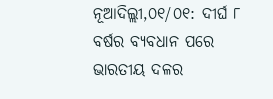ନୂଆଦିଲ୍ଲୀ,୦୧/୦୧: ଦୀର୍ଘ ୮ ବର୍ଷର ବ୍ୟବଧାନ ପରେ ଭାରତୀୟ ଦଳର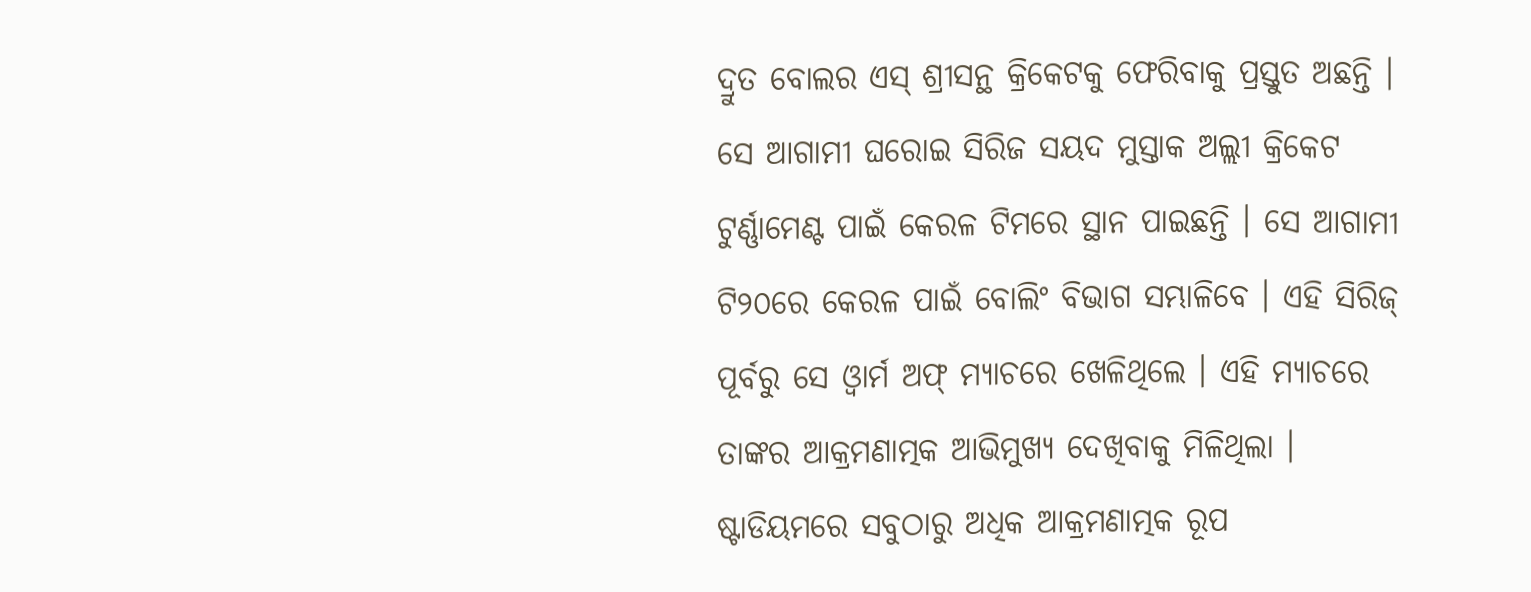ଦ୍ରୁତ ବୋଲର ଏସ୍ ଶ୍ରୀସନ୍ଥ କ୍ରିକେଟକୁ ଫେରିବାକୁ ପ୍ରସ୍ତୁତ ଅଛନ୍ତି । ସେ ଆଗାମୀ ଘରୋଇ ସିରିଜ ସୟଦ ମୁସ୍ତାକ ଅଲ୍ଲୀ କ୍ରିକେଟ ଟୁର୍ଣ୍ଣାମେଣ୍ଟ ପାଇଁ କେରଳ ଟିମରେ ସ୍ଥାନ ପାଇଛନ୍ତି । ସେ ଆଗାମୀ ଟି୨୦ରେ କେରଳ ପାଇଁ ବୋଲିଂ ବିଭାଗ ସମ୍ଭାଳିବେ । ଏହି ସିରିଜ୍ ପୂର୍ବରୁ ସେ ଓ୍ୱାର୍ମ ଅଫ୍ ମ୍ୟାଚରେ ଖେଳିଥିଲେ । ଏହି ମ୍ୟାଚରେ ତାଙ୍କର ଆକ୍ରମଣାତ୍ମକ ଆଭିମୁଖ୍ୟ ଦେଖିବାକୁ ମିଳିଥିଲା ।
ଷ୍ଟାଡିୟମରେ ସବୁଠାରୁ ଅଧିକ ଆକ୍ରମଣାତ୍ମକ ରୂପ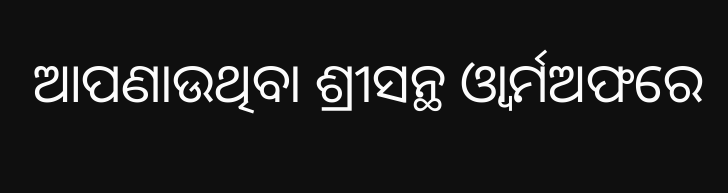ଆପଣାଉଥିବା ଶ୍ରୀସନ୍ଥ ଓ୍ୱାର୍ମଅଫରେ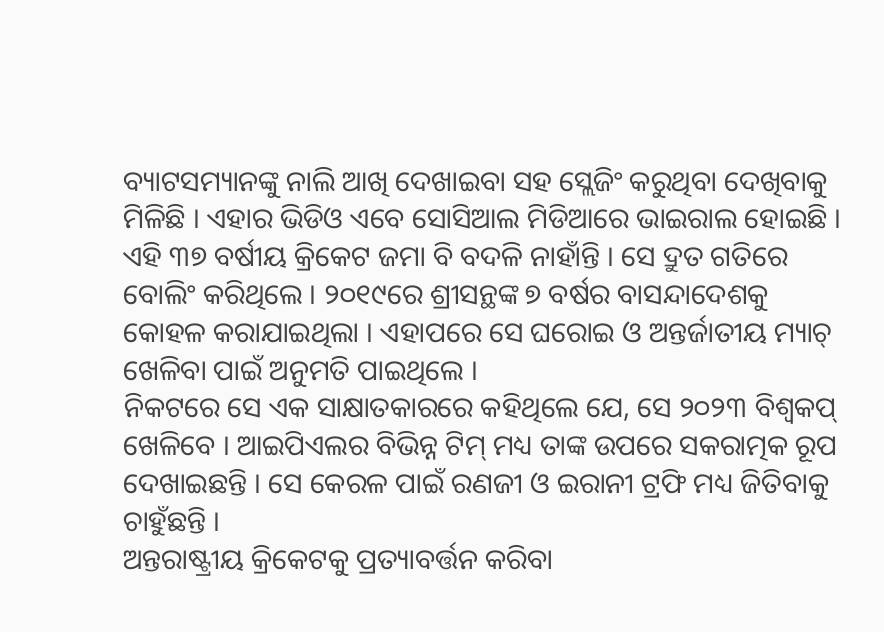ବ୍ୟାଟସମ୍ୟାନଙ୍କୁ ନାଲି ଆଖି ଦେଖାଇବା ସହ ସ୍ଲେଜିଂ କରୁଥିବା ଦେଖିବାକୁ ମିଳିଛି । ଏହାର ଭିଡିଓ ଏବେ ସୋସିଆଲ ମିଡିଆରେ ଭାଇରାଲ ହୋଇଛି ।
ଏହି ୩୭ ବର୍ଷୀୟ କ୍ରିକେଟ ଜମା ବି ବଦଳି ନାହାଁନ୍ତି । ସେ ଦ୍ରୁତ ଗତିରେ ବୋଲିଂ କରିଥିଲେ । ୨୦୧୯ରେ ଶ୍ରୀସନ୍ଥଙ୍କ ୭ ବର୍ଷର ବାସନ୍ଦାଦେଶକୁ କୋହଳ କରାଯାଇଥିଲା । ଏହାପରେ ସେ ଘରୋଇ ଓ ଅନ୍ତର୍ଜାତୀୟ ମ୍ୟାଚ୍ ଖେଳିବା ପାଇଁ ଅନୁମତି ପାଇଥିଲେ ।
ନିକଟରେ ସେ ଏକ ସାକ୍ଷାତକାରରେ କହିଥିଲେ ଯେ, ସେ ୨୦୨୩ ବିଶ୍ୱକପ୍ ଖେଳିବେ । ଆଇପିଏଲର ବିଭିନ୍ନ ଟିମ୍ ମଧ୍ୟ ତାଙ୍କ ଉପରେ ସକରାତ୍ମକ ରୂପ ଦେଖାଇଛନ୍ତି । ସେ କେରଳ ପାଇଁ ରଣଜୀ ଓ ଇରାନୀ ଟ୍ରଫି ମଧ୍ୟ ଜିତିବାକୁ ଚାହୁଁଛନ୍ତି ।
ଅନ୍ତରାଷ୍ଟ୍ରୀୟ କ୍ରିକେଟକୁ ପ୍ରତ୍ୟାବର୍ତ୍ତନ କରିବା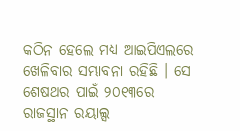କଠିନ ହେଲେ ମଧ୍ୟ ଆଇପିଏଲରେ ଖେଳିବାର ସମ୍ଭାବନା ରହିଛି । ସେ ଶେଷଥର ପାଇଁ ୨୦୧୩ରେ ରାଜସ୍ଥାନ ରୟାଲ୍ସ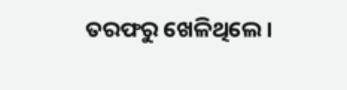ତରଫରୁ ଖେଳିଥିଲେ ।